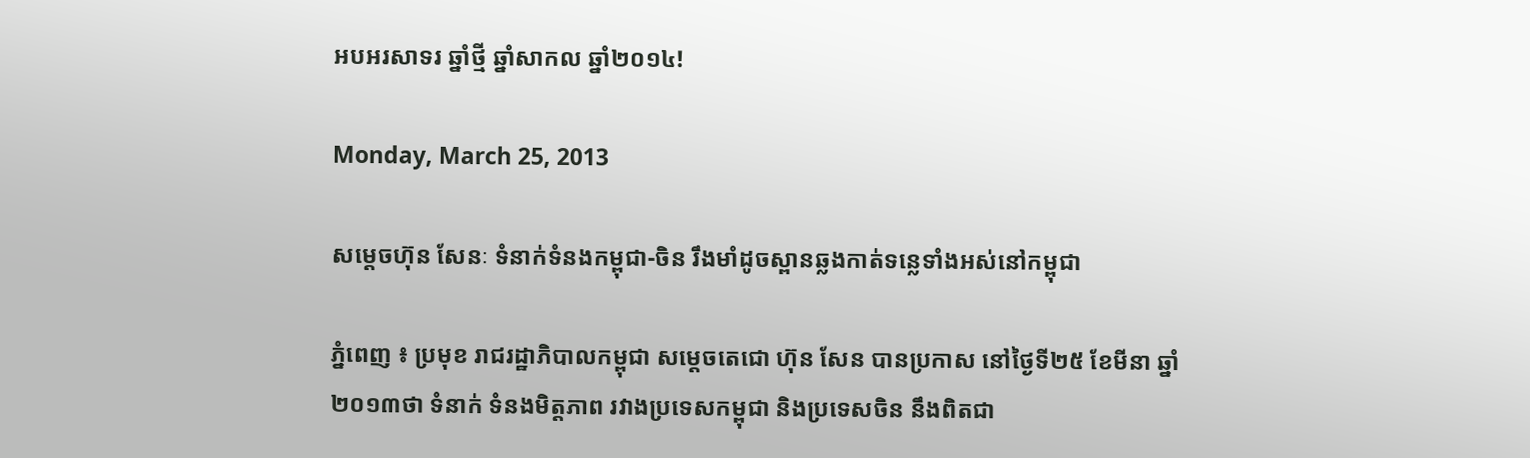អបអរសាទរ ឆ្នាំថ្មី ឆ្នាំសាកល ឆ្នាំ២០១៤!

Monday, March 25, 2013

សម្តេចហ៊ុន សែនៈ ទំនាក់ទំនងកម្ពុជា-ចិន រឹងមាំដូចស្ពានឆ្លងកាត់ទន្លេទាំងអស់នៅកម្ពុជា

ភ្នំពេញ ៖ ប្រមុខ រាជរដ្ឋាភិបាលកម្ពុជា សម្តេចតេជោ ហ៊ុន សែន បានប្រកាស នៅថ្ងៃទី២៥ ខែមីនា ឆ្នាំ២០១៣ថា ទំនាក់ ទំនងមិត្តភាព រវាងប្រទេសកម្ពុជា និងប្រទេសចិន នឹងពិតជា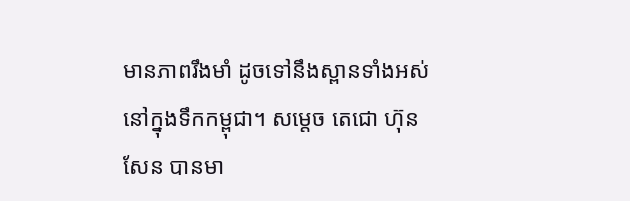មានភាពរឹងមាំ ដូចទៅនឹងស្ពានទាំងអស់ នៅក្នុងទឹកកម្ពុជា។ សម្តេច តេជោ ហ៊ុន សែន បានមា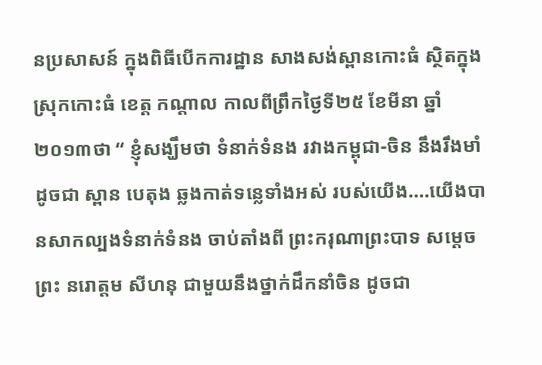នប្រសាសន៍ ក្នុងពិធីបើកការដ្ឋាន សាងសង់ស្ពានកោះធំ ស្ថិតក្នុងស្រុកកោះធំ ខេត្ដ កណ្ដាល កាលពីព្រឹកថ្ងៃទី២៥ ខែមីនា ឆ្នាំ២០១៣ថា “ ខ្ញុំសង្ឃឹមថា ទំនាក់ទំនង រវាងកម្ពុជា-ចិន នឹងរឹងមាំ ដូចជា ស្ពាន បេតុង ឆ្លងកាត់ទន្លេទាំងអស់ របស់យើង….យើងបានសាកល្បងទំនាក់ទំនង ចាប់តាំងពី ព្រះករុណាព្រះបាទ សម្តេច ព្រះ នរោត្តម សីហនុ ជាមួយនឹងថ្នាក់ដឹកនាំចិន ដូចជា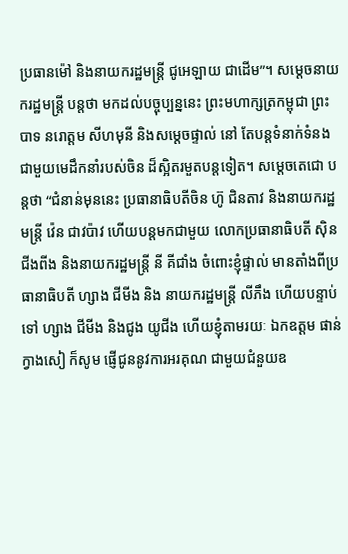ប្រធានម៉ៅ និងនាយករដ្ឋមន្រ្តី ជូអេឡាយ ជាដើម”។ សម្តេចនាយករដ្ឋមន្រ្តី បន្តថា មកដល់បច្ចុប្បន្ននេះ ព្រះមហាក្សត្រកម្ពុជា ព្រះបាទ នរោត្តម សីហមុនី និងសម្តេចផ្ទាល់ នៅ តែបន្តទំនាក់ទំនង ជាមួយមេដឹកនាំរបស់ចិន ដ៏ស្អិតរមួតបន្តទៀត។ សម្តេចតេជោ បន្តថា “ជំនាន់មុននេះ ប្រធានាធិបតីចិន ហ៊ូ ជិនតាវ និងនាយករដ្ឋមន្រ្តី វ៉េន ជាវប៉ាវ ហើយបន្តមកជាមួយ លោកប្រធានាធិបតី ស៊ិន ជីងពីង និងនាយករដ្ឋមន្រ្តី នី គីជាំង ចំពោះខ្ញុំផ្ទាល់ មានតាំងពីប្រធានាធិបតី ហ្សាង ជីមីង និង នាយករដ្ឋមន្រ្តី លីភឹង ហើយបន្ទាប់ទៅ ហ្សាង ជីមីង និងជូង យូជីង ហើយខ្ញុំតាមរយៈ ឯកឧត្តម ផាន់ ក្វាងសៀ ក៏សូម ផ្ញើជូននូវការអរគុណ ជាមួយជំនួយឧ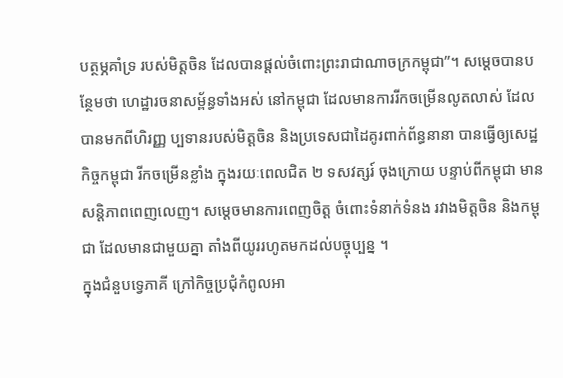បត្ថម្ភគាំទ្រ របស់មិត្តចិន ដែលបានផ្តល់ចំពោះព្រះរាជាណាចក្រកម្ពុជា”។ សម្តេចបានបន្ថែមថា ហេដ្ឋារចនាសម្ព័ន្ធទាំងអស់ នៅកម្ពុជា ដែលមានការរីកចម្រើនលូតលាស់ ដែលបានមកពីហិរញ្ញ ប្បទានរបស់មិត្តចិន និងប្រទេសជាដៃគូរពាក់ព័ន្ធនានា បានធ្វើឲ្យសេដ្ឋកិច្ចកម្ពុជា រីកចម្រើនខ្លាំង ក្នុងរយៈពេលជិត ២ ទសវត្សរ៍ ចុងក្រោយ បន្ទាប់ពីកម្ពុជា មានសន្តិភាពពេញលេញ។ សម្តេចមានការពេញចិត្ត ចំពោះទំនាក់ទំនង រវាងមិត្តចិន និងកម្ពុជា ដែលមានជាមួយគ្នា តាំងពីយូររហូតមកដល់បច្ចុប្បន្ន ។
ក្នុងជំនួបទ្វេភាគី ក្រៅកិច្ចប្រជុំកំពូលអា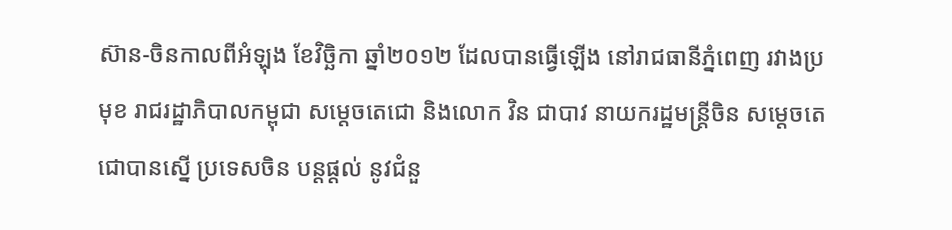ស៊ាន-ចិនកាលពីអំឡុង ខែវិច្ឆិកា ឆ្នាំ២០១២ ដែលបានធ្វើឡើង នៅរាជធានីភ្នំពេញ រវាងប្រមុខ រាជរដ្ឋាភិបាលកម្ពុជា សម្តេចតេជោ និងលោក វិន ជាបាវ នាយករដ្ឋមន្ត្រីចិន សម្តេចតេជោបានស្នើ ប្រទេសចិន បន្តផ្តល់ នូវជំនួ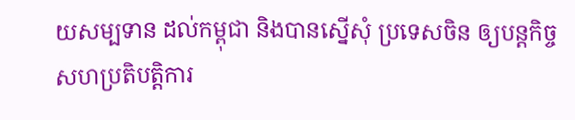យសម្បទាន ដល់កម្ពុជា និងបានស្នើសុំ ប្រទេសចិន ឲ្យបន្តកិច្ចសហប្រតិបត្តិការ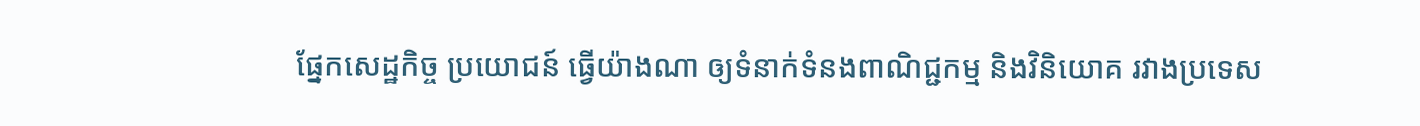ផ្នែកសេដ្ឋកិច្ច ប្រយោជន៍ ធ្វើយ៉ាងណា ឲ្យទំនាក់ទំនងពាណិជ្ជកម្ម និងវិនិយោគ រវាងប្រទេស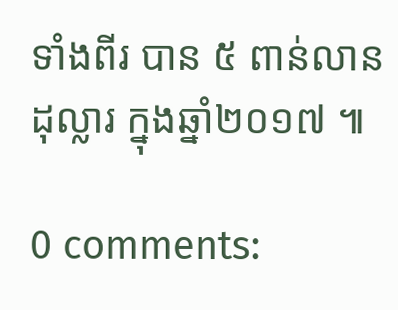ទាំងពីរ បាន ៥ ពាន់លានដុល្លារ ក្នុងឆ្នាំ២០១៧ ៕

0 comments: